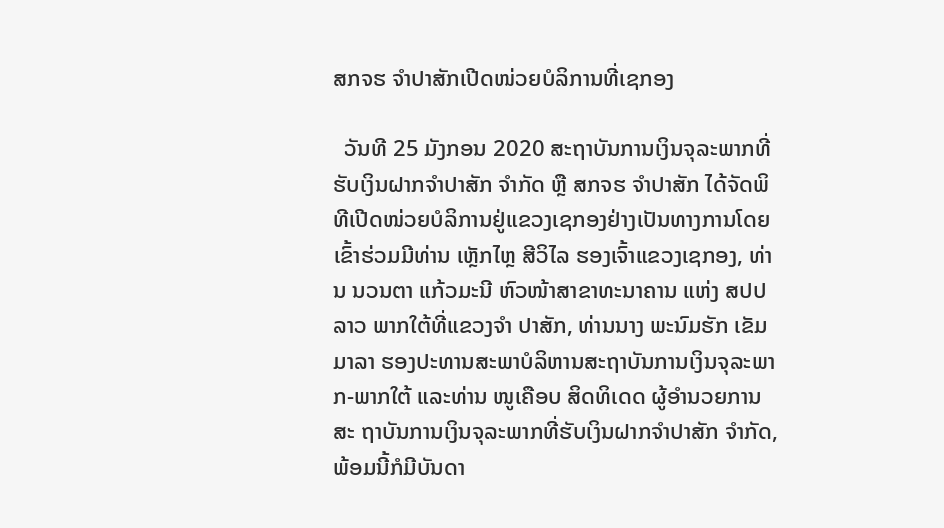ສກຈຮ ຈໍາປາສັກເປີດໜ່ວຍບໍລິການທີ່ເຊກອງ

  ວັນທີ 25 ມັງກອນ 2020 ສະຖາບັນການເງິນຈຸລະພາກທີ່ຮັບເງິນຝາກຈໍາປາສັກ ຈໍາກັດ ຫຼື ສກຈຮ ຈໍາປາສັກ ໄດ້ຈັດພິທີເປີດໜ່ວຍບໍລິການຢູ່ແຂວງເຊກອງຢ່າງເປັນທາງການໂດຍເຂົ້າຮ່ວມມີທ່ານ ເຫຼັກໄຫຼ ສີວິໄລ ຮອງເຈົ້າແຂວງເຊກອງ, ທ່ານ ນວນຕາ ແກ້ວມະນີ ຫົວໜ້າສາຂາທະນາຄານ ແຫ່ງ ສປປ ລາວ ພາກໃຕ້ທີ່ແຂວງຈໍາ ປາສັກ, ທ່ານນາງ ພະນົມຮັກ ເຂັມມາລາ ຮອງປະທານສະພາບໍລິຫານສະຖາບັນການເງິນຈຸລະພາກ-ພາກໃຕ້ ແລະທ່ານ ໜູເຄືອບ ສິດທິເດດ ຜູ້ອໍານວຍການສະ ຖາບັນການເງິນຈຸລະພາກທີ່ຮັບເງິນຝາກຈໍາປາສັກ ຈໍາກັດ, ພ້ອມນີ້ກໍມີບັນດາ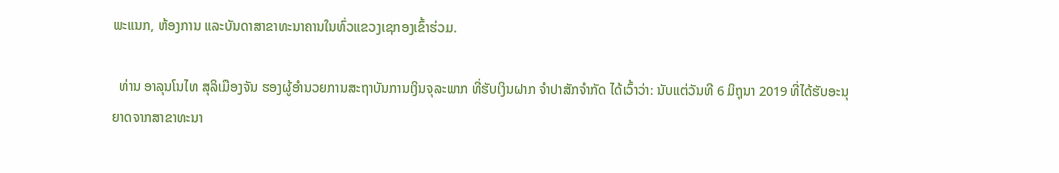ພະແນກ, ຫ້ອງການ ແລະບັນດາສາຂາທະນາຄານໃນທົ່ວແຂວງເຊກອງເຂົ້າຮ່ວມ.

  ທ່ານ ອາລຸນໂນໄທ ສຸລິເມືອງຈັນ ຮອງຜູ້ອໍານວຍການສະຖາບັນການເງິນຈຸລະພາກ ທີ່ຮັບເງິນຝາກ ຈໍາປາສັກຈໍາກັດ ໄດ້ເວົ້າວ່າ: ນັບແຕ່ວັນທີ 6 ມິຖຸນາ 2019 ທີ່ໄດ້ຮັບອະນຸຍາດຈາກສາຂາທະນາ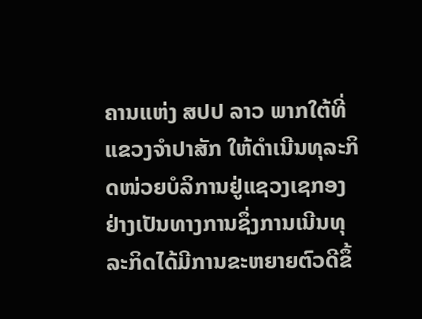ຄານແຫ່ງ ສປປ ລາວ ພາກໃຕ້ທີ່ແຂວງຈໍາປາສັກ ໃຫ້ດຳເນີນທຸລະກິດໜ່ວຍບໍລິການຢູ່ແຊວງເຊກອງຢ່າງເປັນທາງການຊຶ່ງການເນີນທຸລະກິດໄດ້ມີການຂະຫຍາຍຕົວດີຂຶ້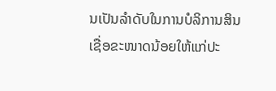ນເປັນລໍາດັບໃນການບໍລິການສິນເຊື່ອຂະໜາດນ້ອຍໃຫ້ແກ່ປະ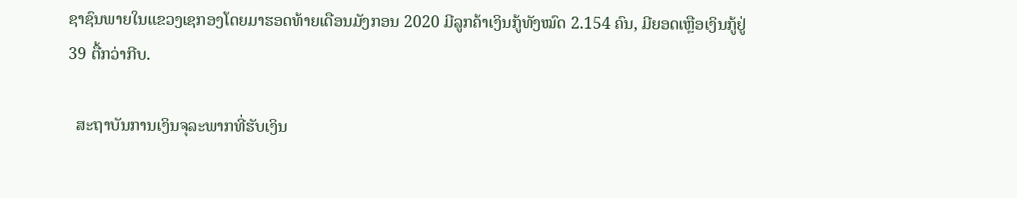ຊາຊົນພາຍໃນແຂວງເຊກອງໂດຍມາຮອດທ້າຍເດືອນມັງກອນ 2020 ມີລູກຄ້າເງິນກູ້ທັງໝົດ 2.154 ຄົນ, ມີຍອດເຫຼືອເງິນກູ້ຢູ່ 39 ຕື້ກວ່າກີບ.

  ສະຖາບັນການເງິນຈຸລະພາກທີ່ຮັບເງິນ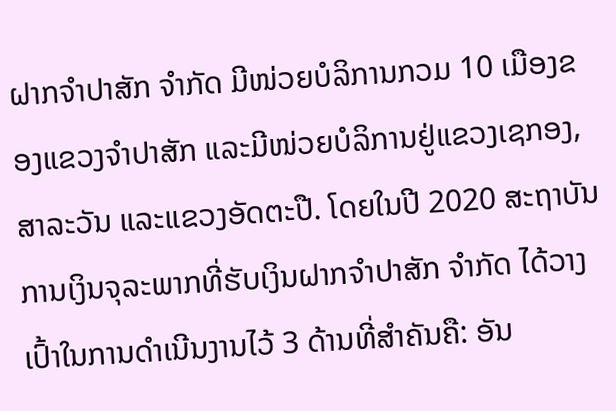ຝາກຈໍາປາສັກ ຈໍາກັດ ມີໜ່ວຍບໍລິການກວມ 10 ເມືອງຂອງແຂວງຈໍາປາສັກ ແລະມີໜ່ວຍບໍລິການຢູ່ແຂວງເຊກອງ, ສາລະວັນ ແລະແຂວງອັດຕະປື. ໂດຍໃນປີ 2020 ສະຖາບັນການເງິນຈຸລະພາກທີ່ຮັບເງິນຝາກຈໍາປາສັກ ຈໍາກັດ ໄດ້ວາງເປົ້າໃນການດຳເນີນງານໄວ້ 3 ດ້ານທີ່ສໍາຄັນຄື: ອັນ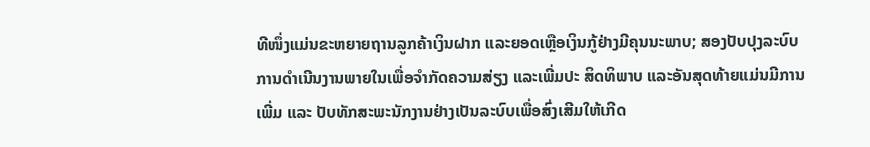ທີໜຶ່ງແມ່ນຂະຫຍາຍຖານລູກຄ້າເງິນຝາກ ແລະຍອດເຫຼືອເງິນກູ້ຢ່າງມີຄຸນນະພາບ; ສອງປັບປຸງລະບົບການດຳເນີນງານພາຍໃນເພື່ອຈໍາກັດຄວາມສ່ຽງ ແລະເພີ່ມປະ ສິດທິພາບ ແລະອັນສຸດທ້າຍແມ່ນມີການເພີ່ມ ແລະ ປັບທັກສະພະນັກງານຢ່າງເປັນລະບົບເພື່ອສົ່ງເສີມໃຫ້ເກີດ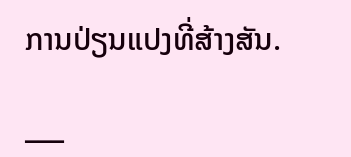ການປ່ຽນແປງທີ່ສ້າງສັນ.

___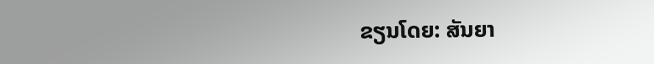ຂຽນໂດຍ: ສັນຍາ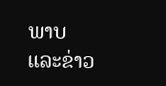ພາບ ແລະຂ່າວ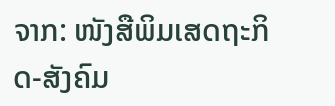ຈາກ: ໜັງສືພິມເສດຖະກິດ-ສັງຄົມ